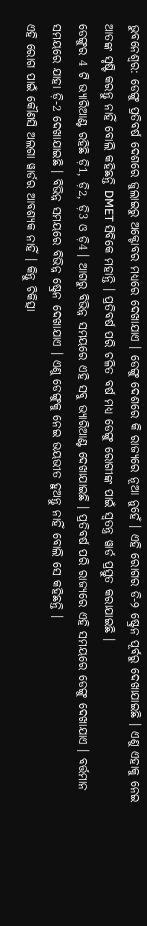ଭୁବନେଶ୍ବର: ଡେଙ୍ଗୁ ପ୍ରତିବର୍ଷ ଦେଶରେ ଜୁଲାଇରୁ ଅକ୍ଟୋବର ମଧ୍ୟରେ ଦେଖାଯାଏ । ଡେଙ୍ଗୁ ଦେଶରେ କି ରାଜ୍ୟରେ ନୂଆ ନୁହେଁ । ଏହି ରୋଗର ଡି-୨ ଷ୍ଟ୍ରେନ ପୂର୍ବରୁ ଦେଖାଯାଇଛି । ଏଣୁ ଏହାକୁ ନେଇ ଆତଙ୍କ ସୃଷ୍ଟି କରନ୍ତୁ ନାହିଁ ବୋଲି କହିଛନ୍ତି DMET ସିବିକେ ମହାନ୍ତି । ପ୍ରତିବର୍ଷ ପରି ଚଳିତ ବର୍ଷ ମଧ୍ୟ ଡେଙ୍ଗୁ ରୋଗୀଙ୍କ ପାଇଁ ସ୍ବତନ୍ତ୍ର ୱାର୍ଡ ପ୍ରସ୍ତୁତ କରାଯାଇଛି ।
ଡେଙ୍ଗୁର 4 ଟି ଭ୍ୟାରିଆଣ୍ଟ ରହିଛି ଡ଼ି1, ଡ଼ି2, ଡ଼ି3 ଓ ଡ଼ି4 । ଆଗରୁ ବିଭିନ୍ନ ସମୟରେ ଏହି ସବୁ ଭ୍ୟାରିଆଣ୍ଟ ଦେଖାଯାଇଛି । ପ୍ରତିବର୍ଷ ପରି ରାଜ୍ୟରେ ଏହି ସମୟରେ ଡେଙ୍ଗୁ ଦେଖାଯାଏ । ବର୍ତ୍ତମାନ ସମୟରେ ଯାହା ଡ଼ି-2 ଦେଖାଯାଇଛି । ବିଭିନ୍ନ ସମୟରେ ବିଭିନ୍ନ ଷ୍ଟ୍ରେନ ଦେଖାଯାଏ । ଏଣୁ ଡେଙ୍ଗୁକୁ ନେଇ ଭୟଭୀତ ହୁଅନ୍ତୁ ନାହିଁ ବୋଲି ସେ କହିଛନ୍ତି ।
ଏହି ରୋଗ ପାଇଁ କୌଣସି ଅଲଗା ୱାର୍ଡର ଆବଶ୍ୟକ ନାହିଁ । କିନ୍ତୁ ଚିକିତ୍ସା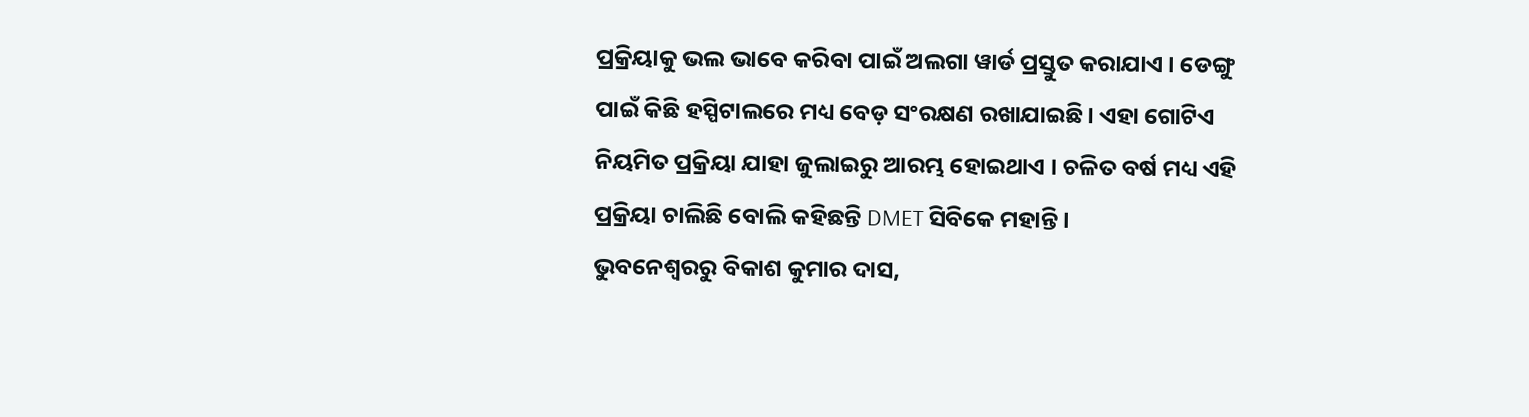ପ୍ରକ୍ରିୟାକୁ ଭଲ ଭାବେ କରିବା ପାଇଁ ଅଲଗା ୱାର୍ଡ ପ୍ରସ୍ତୁତ କରାଯାଏ । ଡେଙ୍ଗୁ ପାଇଁ କିଛି ହସ୍ପିଟାଲରେ ମଧ୍ୟ ବେଡ଼ ସଂରକ୍ଷଣ ରଖାଯାଇଛି। ଏହା ଗୋଟିଏ ନିୟମିତ ପ୍ରକ୍ରିୟା ଯାହା ଜୁଲାଇରୁ ଆରମ୍ଭ ହୋଇଥାଏ । ଚଳିତ ବର୍ଷ ମଧ୍ୟ ଏହି ପ୍ରକ୍ରିୟା ଚାଲିଛି ବୋଲି କହିଛନ୍ତି DMET ସିବିକେ ମହାନ୍ତି ।
ଭୁବନେଶ୍ବରରୁ ବିକାଶ କୁମାର ଦାସ,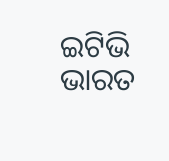ଇଟିଭି ଭାରତ